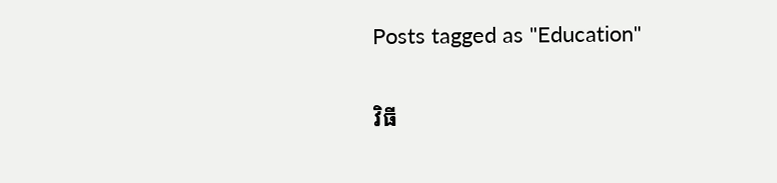Posts tagged as "Education"

វិធី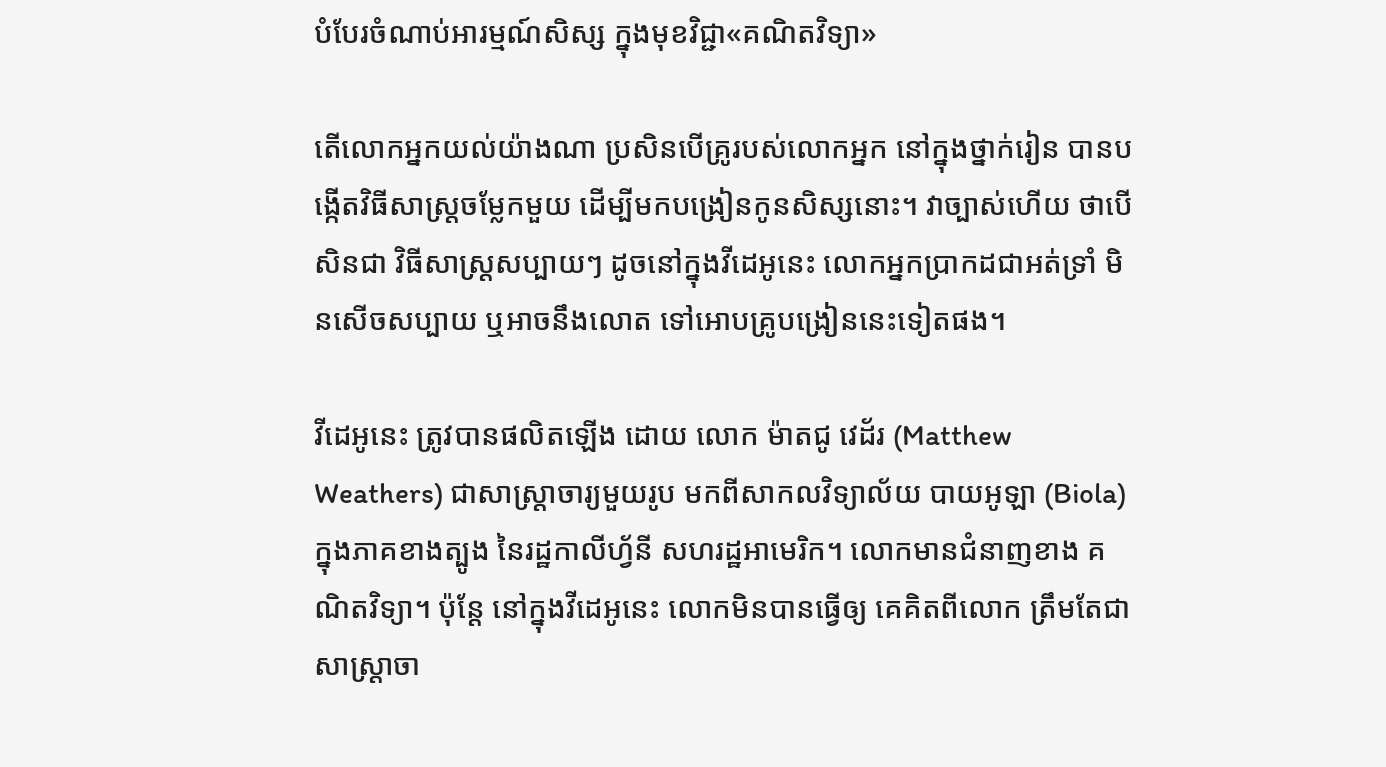បំបែរចំណាប់អារម្មណ៍សិស្ស ក្នុងមុខវិជ្ជា«គណិតវិទ្យា»

តើលោកអ្នកយល់យ៉ាងណា ប្រសិនបើគ្រូរបស់លោកអ្នក នៅក្នុងថ្នាក់រៀន បានបង្កើតវិធីសាស្ត្រចម្លែកមួយ ដើម្បីមកបង្រៀនកូនសិស្សនោះ។ វាច្បាស់ហើយ ថាបើសិនជា វិធីសាស្ត្រសប្បាយៗ ដូចនៅក្នុងវីដេអូនេះ លោកអ្នកប្រាកដជាអត់ទ្រាំ មិនសើចសប្បាយ ឬអាចនឹងលោត ទៅអោបគ្រូបង្រៀននេះទៀតផង។

វីដេអូនេះ ត្រូវបានផលិតឡើង ដោយ លោក ម៉ាតជូ វេដ័រ (Matthew Weathers) ជាសាស្ត្រាចារ្យមួយរូប មកពីសាកលវិទ្យាល័យ បាយអូឡា (Biola) ក្នុងភាគខាងត្បូង នៃរដ្ឋកាលីហ្វ័នី សហរដ្ឋអាមេរិក។ លោកមានជំនាញខាង គណិតវិទ្យា។ ប៉ុន្តែ នៅក្នុងវីដេអូនេះ លោកមិនបានធ្វើឲ្យ គេគិតពីលោក ត្រឹមតែជាសាស្ត្រាចា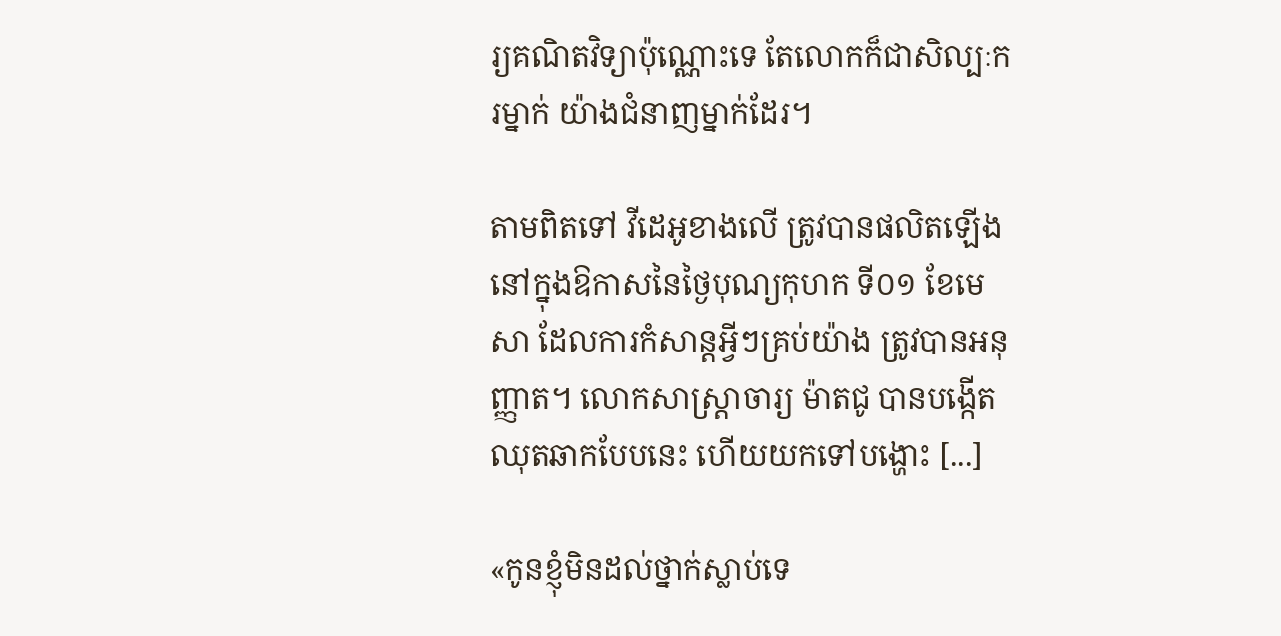រ្យគណិតវិទ្យាប៉ុណ្ណោះទេ តែលោកក៏ជាសិល្បៈករម្នាក់ យ៉ាងជំនាញម្នាក់ដែរ។

តាមពិតទៅ វីដេអូខាងលើ ត្រូវបានផលិតឡើង នៅក្នុងឱកាសនៃថ្ងៃបុណ្យកុហក ទី០១ ខែមេសា ដែលការកំសាន្ដអ្វីៗគ្រប់យ៉ាង ត្រូវបានអនុញ្ញាត។ លោកសាស្ត្រាចារ្យ ម៉ាតជូ បានបង្កើតឈុតឆាកបែបនេះ ហើយយកទៅបង្ហោះ [...]

«កូនខ្ញុំមិនដល់ថ្នាក់ស្លាប់ទេ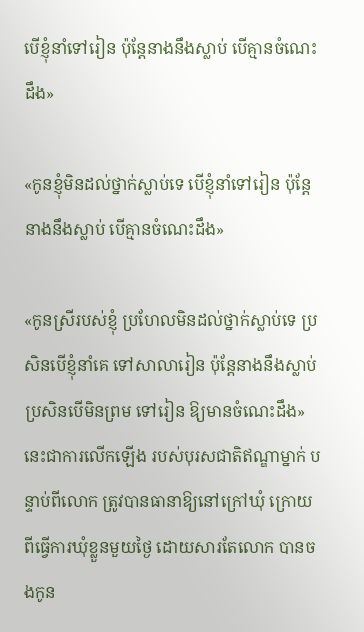បើខ្ញុំនាំទៅរៀន ប៉ុន្តែនាងនឹងស្លាប់ បើគ្មានចំណេះដឹង»

«កូនខ្ញុំមិនដល់ថ្នាក់ស្លាប់ទេ បើខ្ញុំនាំទៅរៀន ប៉ុន្តែនាងនឹងស្លាប់ បើគ្មានចំណេះដឹង»

«កូនស្រីរបស់ខ្ញុំ ប្រហែលមិនដល់ថ្នាក់ស្លាប់ទេ ប្រសិនបើខ្ញុំនាំគេ ទៅសាលារៀន ប៉ុន្តែនាងនឹងស្លាប់ ប្រសិនបើមិនព្រម ទៅរៀន ឱ្យមានចំណេះដឹង» នេះជាការលើកឡើង របស់បុរសជាតិឥណ្ឌាម្នាក់ បន្ទាប់ពីលោក ត្រូវបានធានាឱ្យនៅក្រៅឃុំ ក្រោយពីធ្វើការឃុំខ្លួនមួយថ្ងៃ ដោយសារតែលោក បានចងកូន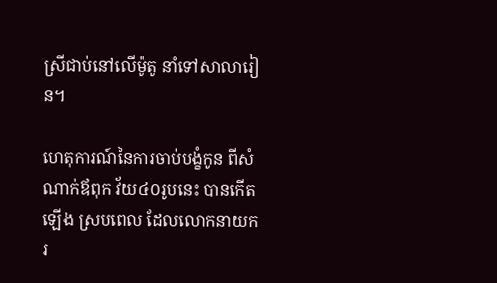ស្រីជាប់នៅលើម៉ូតូ នាំទៅសាលារៀន។

ហេតុការណ៍នៃការចាប់បង្ខំកូន ពីសំណាក់ឪពុក វ័យ៤០រូបនេះ បានកើតឡើង ស្របពេល ដែលលោកនាយករ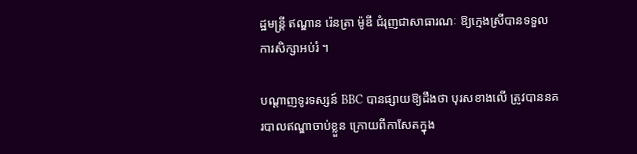ដ្ឋមន្ត្រី ឥណ្ឌាន រ៉េនត្រា ម៉ូឌី ជំរុញជាសាធារណៈ ឱ្យក្មេងស្រីបានទទួល ការសិក្សាអប់រំ ។

បណ្ដាញទូរទស្សន៍ BBC បានផ្សាយឱ្យដឹងថា បុរសខាងលើ ត្រូវបាននគរបាលឥណ្ឌាចាប់ខ្លួន ក្រោយពីកាសែតក្នុង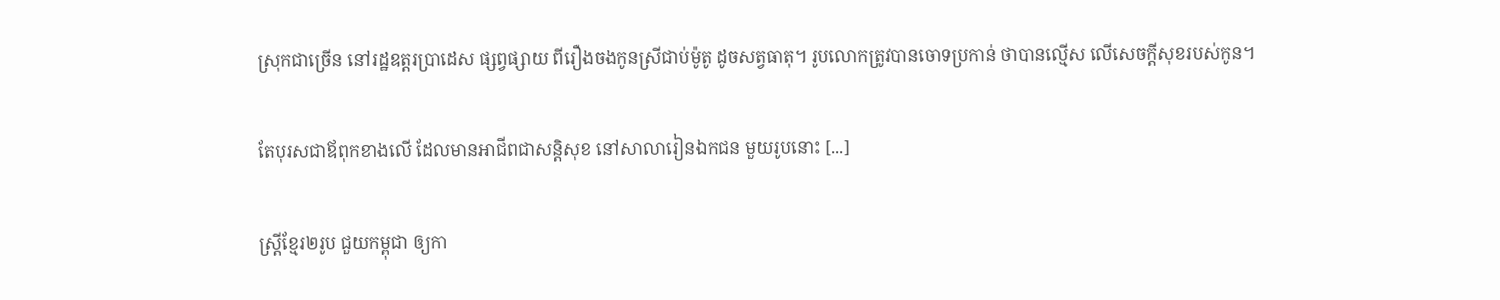ស្រុកជាច្រើន នៅរដ្ឋឧត្តរប្រាដេស ផ្សព្វផ្សាយ ពីរឿងចងកូនស្រីជាប់ម៉ូតូ ដូចសត្វធាតុ។ រូបលោកត្រូវបានចោទប្រកាន់ ថាបានល្មើស លើសេចក្តីសុខរបស់កូន។

តែបុរសជាឪពុកខាងលើ ដែលមានអាជីពជាសន្តិសុខ នៅសាលារៀនឯកជន មួយរូបនោះ [...]

ស្រ្តីខ្មែរ២រូប ជួយកម្ពុជា ឲ្យកា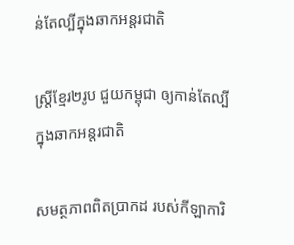ន់តែល្បីក្នុងឆាកអន្តរជាតិ

ស្រ្តីខ្មែរ២រូប ជួយកម្ពុជា ឲ្យកាន់តែល្បីក្នុងឆាកអន្តរជាតិ

សមត្ថភាពពិតប្រាកដ របស់កីឡាការិ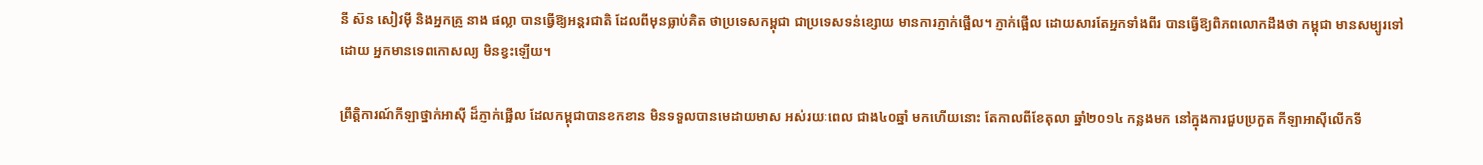នី ស៊ន សៀវម៉ី និងអ្នកគ្រូ នាង ផល្លា បានធ្វើឱ្យអន្តរជាតិ ដែលពីមុនធ្លាប់គិត ថាប្រទេសកម្ពុជា ជាប្រទេសទន់ខ្សោយ មានការភ្ញាក់ផ្អើល។ ភ្ញាក់ផ្អើល ដោយសារតែអ្នកទាំងពីរ បានធ្វើឱ្យពិភពលោកដឹងថា កម្ពុជា មានសម្បូរទៅដោយ អ្នកមានទេពកោសល្យ មិនខ្វះឡើយ។

ព្រឹត្តិការណ៍កីឡាថ្នាក់អាស៊ី ដ៏ភ្ញាក់ផ្អើល ដែលកម្ពុជាបានខកខាន មិនទទួលបានមេដាយមាស អស់រយៈពេល ជាង៤០ឆ្នាំ មកហើយនោះ តែកាលពីខែតុលា ឆ្នាំ២០១៤ កន្លងមក នៅក្នុងការជួបប្រកួត កីឡាអាស៊ីលើកទី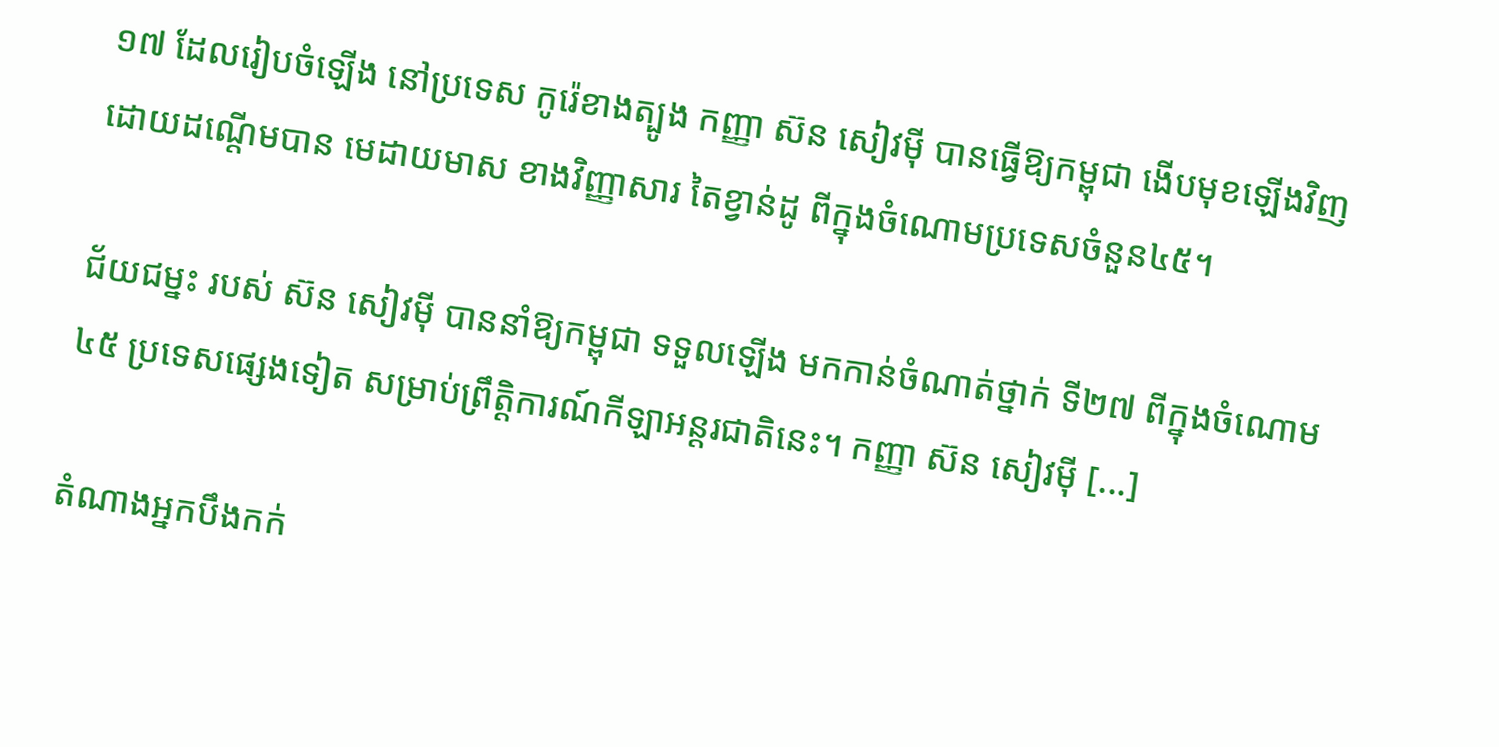១៧ ដែលរៀបចំឡើង នៅប្រទេស កូរ៉េខាងត្បូង កញ្ញា ស៊ន សៀវម៉ី បានធ្វើឱ្យកម្ពុជា ងើបមុខឡើងវិញ ដោយដណ្ដើមបាន មេដាយមាស ខាងវិញ្ញាសារ តៃខ្វាន់ដូ ពីក្នុងចំណោមប្រទេសចំនួន៤៥។

ជ័យជម្នះ របស់ ស៊ន សៀវម៉ី បាននាំឱ្យកម្ពុជា ទទួលឡើង មកកាន់ចំណាត់ថ្នាក់ ទី២៧ ពីក្នុងចំណោម ៤៥ ប្រទេសផ្សេងទៀត សម្រាប់ព្រឹត្តិការណ៍កីឡាអន្តរជាតិនេះ។ កញ្ញា ស៊ន សៀវម៉ី [...]

តំណាងអ្នកបឹងកក់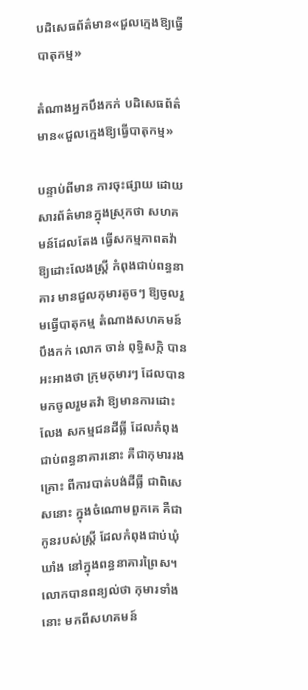បដិសេធព័ត៌មាន«ជួលក្មេងឱ្យធ្វើបាតុកម្ម»

តំណាងអ្នកបឹងកក់ បដិសេធព័ត៌មាន«ជួលក្មេងឱ្យធ្វើបាតុកម្ម»

បន្ទាប់ពីមាន ការចុះផ្សាយ ដោយសារព័ត៌មានក្នុងស្រុកថា សហគមន៍ដែលតែង ធ្វើសកម្មភាពតវ៉ា ឱ្យដោះលែងស្រ្តី កំពុងជាប់ពន្ធនាគារ មានជួលកុមារតូចៗ ឱ្យចូលរួមធ្វើបាតុកម្ម តំណាងសហគមន៍បឹងកក់ លោក ចាន់ ពុទ្ធិសក្កិ បានអះអាងថា ក្រុមកុមារៗ ដែលបានមកចូលរួមតវ៉ា ឱ្យមានការដោះលែង សកម្មជនដីធ្លី ដែលកំពុងជាប់ពន្ធនាគារនោះ គឺជាកុមាររងគ្រោះ ពីការបាត់បង់ដីធ្លី ជាពិសេសនោះ ក្នុងចំណោមពួកគេ គឺជាកូនរបស់ស្រ្តី ដែលកំពុងជាប់ឃុំឃាំង នៅក្នុងពន្ធនាគារព្រៃស។ លោកបានពន្យល់ថា កុមារទាំងនោះ មកពីសហគមន៍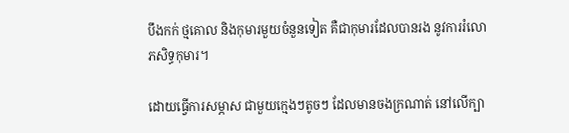បឹងកក់ ថ្មគោល និងកុមារមួយចំនួនទៀត គឺជាកុមារដែលបានរង នូវការរំលោភសិទ្ធកុមារ។

ដោយធ្វើការសម្ភាស ជាមួយក្មេងៗតូចៗ ដែលមានចងក្រណាត់ នៅលើក្បា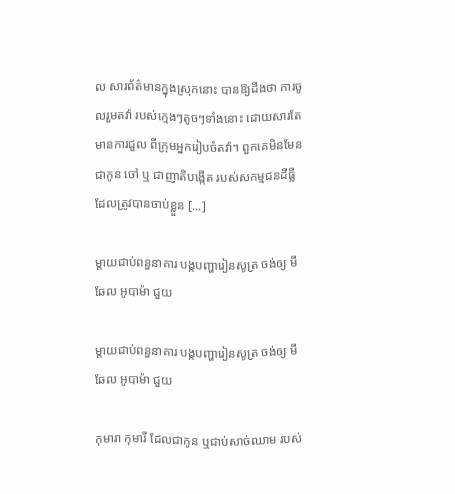ល សារព័ត៌មានក្នុងស្រុកនោះ បានឱ្យដឹងថា ការចូលរួមតវ៉ា របស់ក្មេងៗតូចៗទាំងនោះ ដោយសារតែមានការជួល ពីក្រុមអ្នករៀបចំតវ៉ា។ ពួកគេមិនមែនជាកូន ចៅ ឬ ជាញាតិបង្កើត របស់សកម្មជនដីធ្លី ដែលត្រូវបានចាប់ខ្លួន [...]

ម្ដាយជាប់ពន្ធនាគារ បង្កបញ្ហារៀនសូត្រ ចង់ឲ្យ មីឆែល អូបាម៉ា ជួយ

ម្ដាយជាប់ពន្ធនាគារ បង្កបញ្ហារៀនសូត្រ ចង់ឲ្យ មីឆែល អូបាម៉ា ជួយ

កុមារា កុមារី ដែលជាកូន ឬជាប់សាច់ឈាម របស់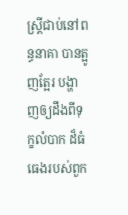ស្រ្តីជាប់នៅពន្ធនាគា បានត្អូញត្អែរ បង្ហាញឲ្យដឹងពីទុក្ខលំបាក ដ៏ធំធេងរបស់ពួក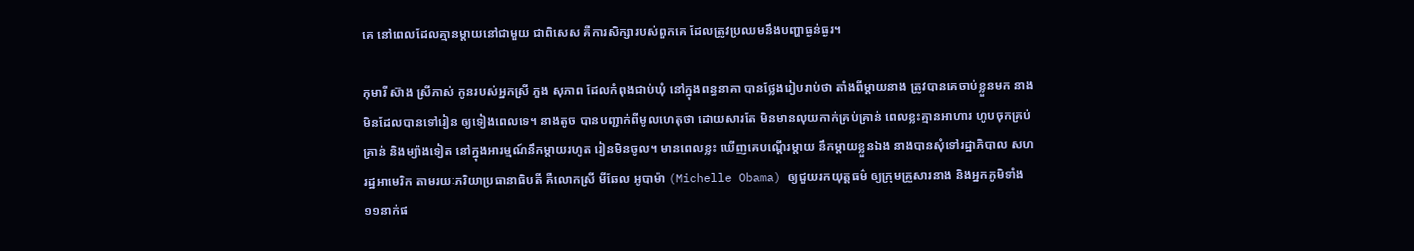គេ នៅពេលដែលគ្មានម្តាយនៅជាមួយ ជាពិសេស គឺការសិក្សារបស់ពួកគេ ដែលត្រូវប្រឈមនឹងបញ្ហាធ្ងន់ធ្ងរ។

កុមារី ស៊ាង ស្រីភាស់ កូនរបស់អ្នកស្រី ភួង សុភាព ដែលកំពុងជាប់ឃុំ នៅក្នុងពន្ធនាគា បានថ្លែងរៀបរាប់ថា តាំងពីម្តាយនាង ត្រូវបានគេចាប់ខ្លួនមក នាងមិនដែលបានទៅរៀន ឲ្យទៀងពេលទេ។ នាងតូច បានបញ្ជាក់ពីមូលហេតុថា ដោយសារតែ មិនមានលុយកាក់គ្រប់គ្រាន់ ពេលខ្លះគ្មានអាហារ ហូបចុកគ្រប់គ្រាន់ និងម្យ៉ាងទៀត នៅក្នុងអារម្មណ៍នឹកម្តាយរហូត រៀនមិនចូល។ មានពេលខ្លះ ឃើញគេបណ្តើរម្តាយ នឹកម្តាយខ្លួនឯង នាងបានសុំទៅរដ្ឋាភិបាល សហរដ្ឋអាមេរិក តាមរយៈភរិយាប្រធានាធិបតី គឺលោកស្រី មីឆែល អូបាម៉ា (Michelle Obama) ឲ្យជួយរកយុត្តធម៌ ឲ្យក្រុមគ្រួសារនាង និងអ្នកភូមិទាំង១១នាក់ផ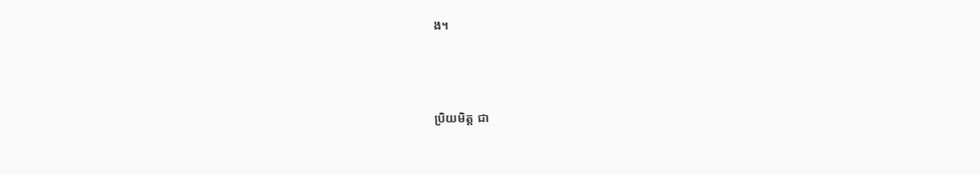ង។



ប្រិយមិត្ត ជា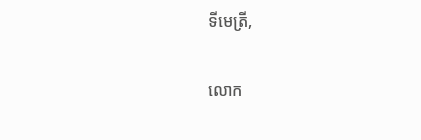ទីមេត្រី,

លោក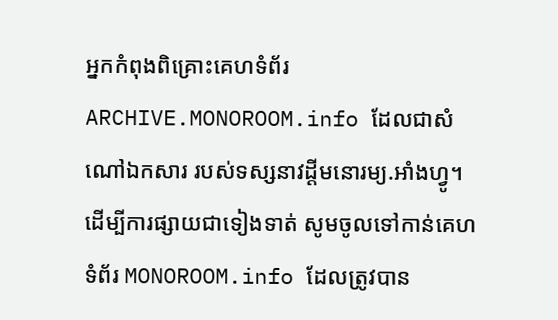អ្នកកំពុងពិគ្រោះគេហទំព័រ ARCHIVE.MONOROOM.info ដែលជាសំណៅឯកសារ របស់ទស្សនាវដ្ដីមនោរម្យ.អាំងហ្វូ។ ដើម្បីការផ្សាយជាទៀងទាត់ សូមចូលទៅកាន់គេហទំព័រ MONOROOM.info ដែលត្រូវបាន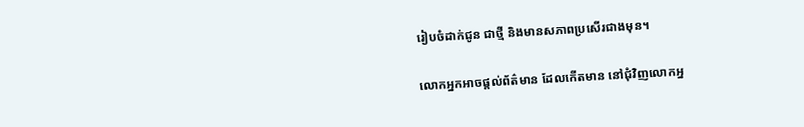រៀបចំដាក់ជូន ជាថ្មី និងមានសភាពប្រសើរជាងមុន។

លោកអ្នកអាចផ្ដល់ព័ត៌មាន ដែលកើតមាន នៅជុំវិញលោកអ្ន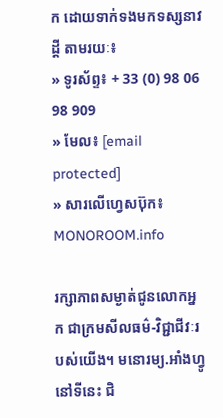ក ដោយទាក់ទងមកទស្សនាវដ្ដី តាមរយៈ៖
» ទូរស័ព្ទ៖ + 33 (0) 98 06 98 909
» មែល៖ [email protected]
» សារលើហ្វេសប៊ុក៖ MONOROOM.info

រក្សាភាពសម្ងាត់ជូនលោកអ្នក ជាក្រមសីលធម៌-វិជ្ជាជីវៈរបស់យើង។ មនោរម្យ.អាំងហ្វូ នៅទីនេះ ជិ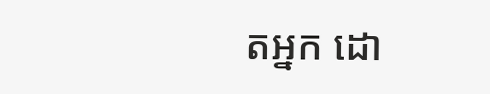តអ្នក ដោ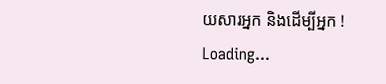យសារអ្នក និងដើម្បីអ្នក !
Loading...